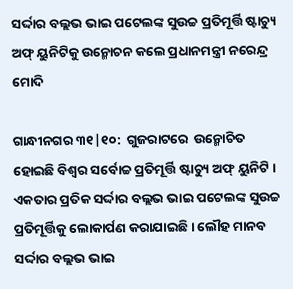ସର୍ଦ୍ଦାର ବଲ୍ଲଭ ଭାଇ ପଟେଲଙ୍କ ସୁଉଚ୍ଚ ପ୍ରତିମୂର୍ତ୍ତି ଷ୍ଟାଚ୍ୟୁ ଅଫ୍ ୟୁନିଟିକୁ ଉନ୍ମୋଚନ କଲେ ପ୍ରଧାନମନ୍ତ୍ରୀ ନରେନ୍ଦ୍ର ମୋଦି

ଗାନ୍ଧୀନଗର ୩୧|୧୦:  ଗୁଜରାଟରେ  ଉନ୍ମୋଚିତ ହୋଇଛି ବିଶ୍ବର ସର୍ବୋଚ୍ଚ ପ୍ରତିମୂର୍ତ୍ତି ଷ୍ଟାଚ୍ୟୁ ଅଫ୍ ୟୁନିଟି । ଏକତାର ପ୍ରତିକ ସର୍ଦ୍ଦାର ବଲ୍ଲଭ ଭାଇ ପଟେଲଙ୍କ ସୁଉଚ୍ଚ ପ୍ରତିମୂର୍ତ୍ତିକୁ ଲୋକାର୍ପଣ କରାଯାଇଛି । ଲୌହ ମାନବ ସର୍ଦ୍ଦାର ବଲ୍ଲଭ ଭାଇ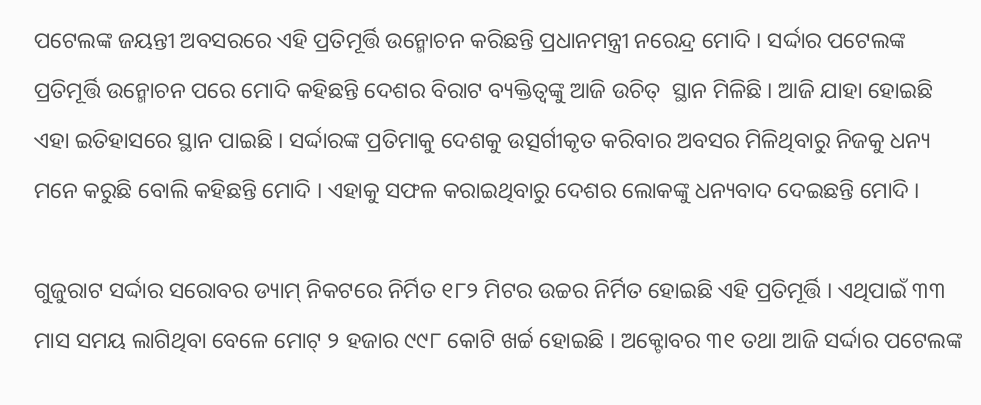ପଟେଲଙ୍କ ଜୟନ୍ତୀ ଅବସରରେ ଏହି ପ୍ରତିମୂର୍ତ୍ତି ଉନ୍ମୋଚନ କରିଛନ୍ତି ପ୍ରଧାନମନ୍ତ୍ରୀ ନରେନ୍ଦ୍ର ମୋଦି । ସର୍ଦ୍ଦାର ପଟେଲଙ୍କ ପ୍ରତିମୂର୍ତ୍ତି ଉନ୍ମୋଚନ ପରେ ମୋଦି କହିଛନ୍ତି ଦେଶର ବିରାଟ ବ୍ୟକ୍ତିତ୍ବଙ୍କୁ ଆଜି ଉଚିତ୍  ସ୍ଥାନ ମିଳିଛି । ଆଜି ଯାହା ହୋଇଛି ଏହା ଇତିହାସରେ ସ୍ଥାନ ପାଇଛି । ସର୍ଦ୍ଦାରଙ୍କ ପ୍ରତିମାକୁ ଦେଶକୁ ଉତ୍ସର୍ଗୀକୃତ କରିବାର ଅବସର ମିଳିଥିବାରୁ ନିଜକୁ ଧନ୍ୟ ମନେ କରୁଛି ବୋଲି କହିଛନ୍ତି ମୋଦି । ଏହାକୁ ସଫଳ କରାଇଥିବାରୁ ଦେଶର ଲୋକଙ୍କୁ ଧନ୍ୟବାଦ ଦେଇଛନ୍ତି ମୋଦି ।

ଗୁଜୁରାଟ ସର୍ଦ୍ଦାର ସରୋବର ଡ୍ୟାମ୍ ନିକଟରେ ନିର୍ମିତ ୧୮୨ ମିଟର ଉଚ୍ଚର ନିର୍ମିତ ହୋଇଛି ଏହି ପ୍ରତିମୂର୍ତ୍ତି । ଏଥିପାଇଁ ୩୩ ମାସ ସମୟ ଲାଗିଥିବା ବେଳେ ମୋଟ୍ ୨ ହଜାର ୯୯୮ କୋଟି ଖର୍ଚ୍ଚ ହୋଇଛି । ଅକ୍ଟୋବର ୩୧ ତଥା ଆଜି ସର୍ଦ୍ଦାର ପଟେଲଙ୍କ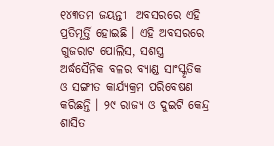୧୪୩ତମ ଜୟନ୍ତୀ  ଅବସରରେ ଏହି ପ୍ରତିମୂର୍ତ୍ତି ହୋଇଛି । ଏହି ଅବସରରେ ଗୁଜରାଟ ପୋଲିସ, ସଶସ୍ତ୍ର ଅର୍ଦ୍ଧସୈନିକ ବଳର ବ୍ୟାଣ୍ଡ ସାଂସ୍କୃତିକ ଓ ସଙ୍ଗୀତ କାର୍ଯ୍ୟକ୍ରମ ପରିବେଷଣ କରିଛନ୍ତି । ୨୯ ରାଜ୍ୟ ଓ ଦୁଇଟି କେନ୍ଦ୍ର ଶାସିତ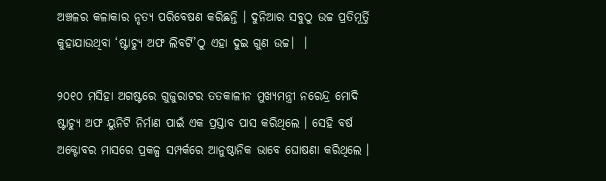ଅଞ୍ଚଳର କଳାକାର ନୃତ୍ୟ ପରିବେଷଣ କରିଛନ୍ତି । ଦୁନିଆର ସବୁଠୁ ଉଚ୍ଚ ପ୍ରତିମୂର୍ତ୍ତି କୁହାଯାଉଥିବା ‘ଷ୍ଟାଚ୍ୟୁ ଅଫ ଲିବର୍ଟି’ଠୁ ଏହା ଦୁଇ ଗୁଣ ଉଚ୍ଚ।  ।

୨୦୧୦ ମସିହା ଅଗଷ୍ଟରେ ଗୁଜୁରାଟର ତତକାଳୀନ ମୁଖ୍ୟମନ୍ତ୍ରୀ ନରେନ୍ଦ୍ର ମୋଦି ଷ୍ଟାଚ୍ୟୁ ଅଫ ୟୁନିଟି ନିର୍ମାଣ ପାଇଁ ଏକ ପ୍ରସ୍ତାବ ପାସ କରିଥିଲେ । ସେହି ବର୍ଷ ଅକ୍ଟୋବର ମାସରେ ପ୍ରକଳ୍ପ ସମ୍ପର୍କରେ ଆନୁଷ୍ଠାନିକ ଭାବେ ଘୋଷଣା କରିଥିଲେ ।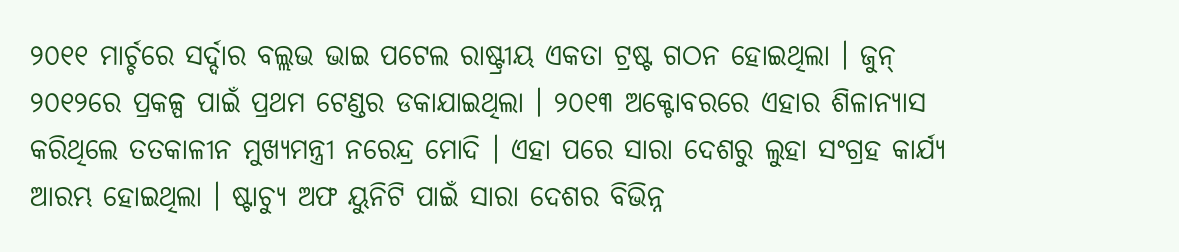୨୦୧୧ ମାର୍ଚ୍ଚରେ ସର୍ଦ୍ଦାର ବଲ୍ଲଭ ଭାଇ ପଟେଲ ରାଷ୍ଟ୍ରୀୟ ଏକତା ଟ୍ରଷ୍ଟ ଗଠନ ହୋଇଥିଲା । ଜୁନ୍ ୨୦୧୨ରେ ପ୍ରକଳ୍ପ ପାଇଁ ପ୍ରଥମ ଟେଣ୍ଡର ଡକାଯାଇଥିଲା । ୨୦୧୩ ଅକ୍ଟୋବରରେ ଏହାର ଶିଳାନ୍ୟାସ କରିଥିଲେ ତତକାଳୀନ ମୁଖ୍ୟମନ୍ତ୍ରୀ ନରେନ୍ଦ୍ର ମୋଦି । ଏହା ପରେ ସାରା ଦେଶରୁ ଲୁହା ସଂଗ୍ରହ କାର୍ଯ୍ୟ ଆରମ୍ଭ ହୋଇଥିଲା । ଷ୍ଟାଚ୍ୟୁ ଅଫ ୟୁନିଟି ପାଇଁ ସାରା ଦେଶର ବିଭିନ୍ନ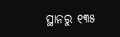ସ୍ଥାନରୁ ୧୩୫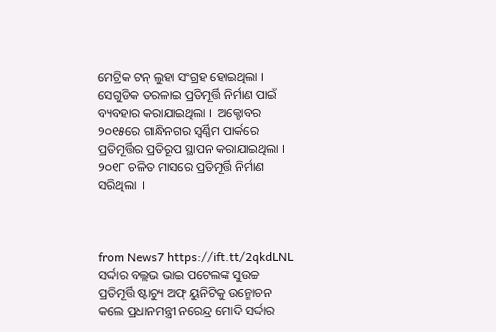ମେଟ୍ରିକ ଟନ୍ ଲୁହା ସଂଗ୍ରହ ହୋଇଥିଲା । ସେଗୁଡିକ ତରଳାଇ ପ୍ରତିମୂର୍ତ୍ତି ନିର୍ମାଣ ପାଇଁ ବ୍ୟବହାର କରାଯାଇଥିଲା ।  ଅକ୍ଟୋବର ୨୦୧୫ରେ ଗାନ୍ଧିନଗର ସ୍ବର୍ଣ୍ଣିମ ପାର୍କରେ ପ୍ରତିମୂର୍ତ୍ତିର ପ୍ରତିରୂପ ସ୍ଥାପନ କରାଯାଇଥିଲା । ୨୦୧୮ ଚଳିତ ମାସରେ ପ୍ରତିମୂର୍ତ୍ତି ନିର୍ମାଣ ସରିଥିଲା  ।



from News7 https://ift.tt/2qkdLNL
ସର୍ଦ୍ଦାର ବଲ୍ଲଭ ଭାଇ ପଟେଲଙ୍କ ସୁଉଚ୍ଚ ପ୍ରତିମୂର୍ତ୍ତି ଷ୍ଟାଚ୍ୟୁ ଅଫ୍ ୟୁନିଟିକୁ ଉନ୍ମୋଚନ କଲେ ପ୍ରଧାନମନ୍ତ୍ରୀ ନରେନ୍ଦ୍ର ମୋଦି ସର୍ଦ୍ଦାର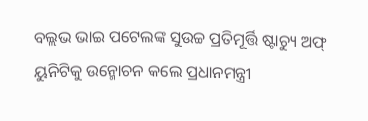ବଲ୍ଲଭ ଭାଇ ପଟେଲଙ୍କ ସୁଉଚ୍ଚ ପ୍ରତିମୂର୍ତ୍ତି ଷ୍ଟାଚ୍ୟୁ ଅଫ୍ ୟୁନିଟିକୁ ଉନ୍ମୋଚନ କଲେ ପ୍ରଧାନମନ୍ତ୍ରୀ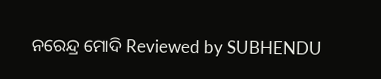ନରେନ୍ଦ୍ର ମୋଦି Reviewed by SUBHENDU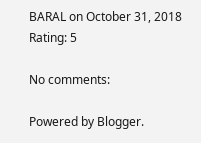BARAL on October 31, 2018 Rating: 5

No comments:

Powered by Blogger.